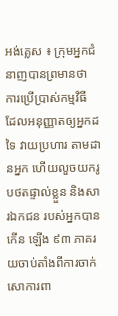អង់គ្លេស ៖ ក្រុមអ្នកជំនាញបានព្រមានថា ការប្រើប្រាស់កម្មវិធី ដែលអនុញ្ញាតឲ្យអ្នកដទៃ វាយប្រហារ តាមដានអ្នក ហើយលួចយករូបថតផ្ទាល់ខ្លួន និងសារឯកជន របស់អ្នកបានកើន ឡើង ៩៣ ភាគរយចាប់តាំងពីការចាក់សោការពា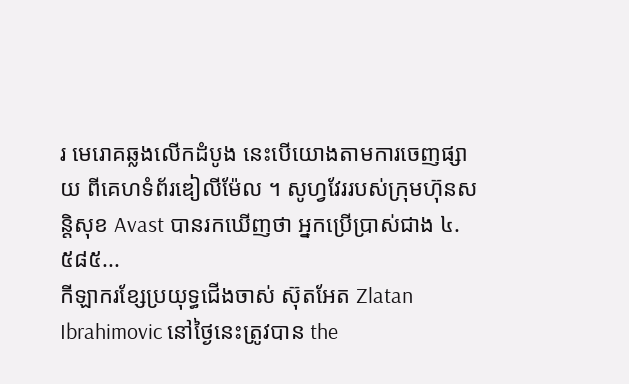រ មេរោគឆ្លងលើកដំបូង នេះបើយោងតាមការចេញផ្សាយ ពីគេហទំព័រឌៀលីម៉ែល ។ សូហ្វវែររបស់ក្រុមហ៊ុនសន្តិសុខ Avast បានរកឃើញថា អ្នកប្រើប្រាស់ជាង ៤.៥៨៥...
កីឡាករខ្សែប្រយុទ្ធជើងចាស់ ស៊ុតអែត Zlatan Ibrahimovic នៅថ្ងៃនេះត្រូវបាន the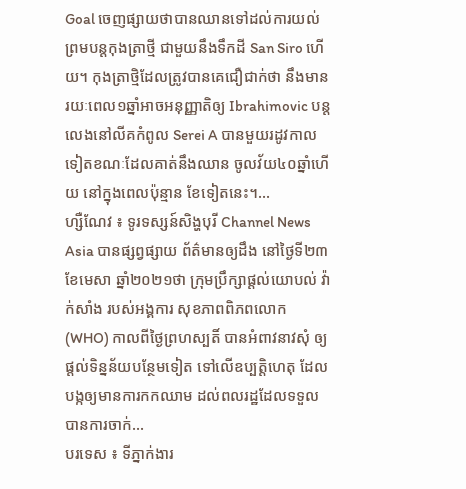Goal ចេញផ្សាយថាបានឈានទៅដល់ការយល់ព្រមបន្តកុងត្រាថ្មី ជាមួយនឹងទឹកដី San Siro ហើយ។ កុងត្រាថ្មិដែលត្រូវបានគេជឿជាក់ថា នឹងមានរយៈពេល១ឆ្នាំអាចអនុញ្ញាតិឲ្យ Ibrahimovic បន្តលេងនៅលីគកំពូល Serei A បានមួយរដូវកាលទៀតខណៈដែលគាត់នឹងឈាន ចូលវ័យ៤០ឆ្នាំហើយ នៅក្នុងពេលប៉ុន្មាន ខែទៀតនេះ។...
ហ្សឺណែវ ៖ ទូរទស្សន៍សិង្ហបុរី Channel News Asia បានផ្សព្វផ្សាយ ព័ត៌មានឲ្យដឹង នៅថ្ងៃទី២៣ ខែមេសា ឆ្នាំ២០២១ថា ក្រុមប្រឹក្សាផ្តល់យោបល់ វ៉ាក់សាំង របស់អង្គការ សុខភាពពិភពលោក (WHO) កាលពីថ្ងៃព្រហស្បតិ៍ បានអំពាវនាវសុំ ឲ្យផ្តល់ទិន្នន័យបន្ថែមទៀត ទៅលើឧប្បត្តិហេតុ ដែលបង្កឲ្យមានការកកឈាម ដល់ពលរដ្ឋដែលទទួលបានការចាក់...
បរទេស ៖ ទីភ្នាក់ងារ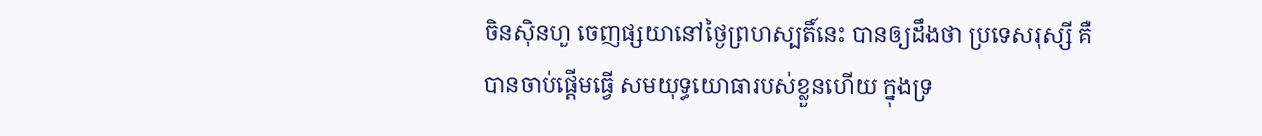ចិនស៊ិនហួ ចេញផ្សយានៅថ្ងៃព្រហស្បតិ៍នេះ បានឲ្យដឹងថា ប្រទេសរុស្សី គឺបានចាប់ផ្តើមធ្វើ សមយុទ្ធយោធារបស់ខ្លួនហើយ ក្នុងទ្រ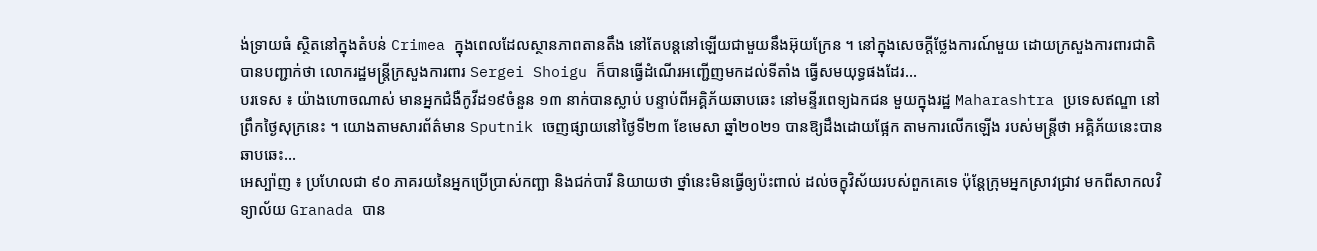ង់ទ្រាយធំ ស្ថិតនៅក្នុងតំបន់ Crimea ក្នុងពេលដែលស្ថានភាពតានតឹង នៅតែបន្តនៅឡើយជាមួយនឹងអ៊ុយក្រែន ។ នៅក្នុងសេចក្តីថ្លែងការណ៍មួយ ដោយក្រសួងការពារជាតិ បានបញ្ជាក់ថា លោករដ្ឋមន្ត្រីក្រសួងការពារ Sergei Shoigu ក៏បានធ្វើដំណើរអញ្ជើញមកដល់ទីតាំង ធ្វើសមយុទ្ធផងដែរ...
បរទេស ៖ យ៉ាងហោចណាស់ មានអ្នកជំងឺកូវីដ១៩ចំនួន ១៣ នាក់បានស្លាប់ បន្ទាប់ពីអគ្គិភ័យឆាបឆេះ នៅមន្ទីរពេទ្យឯកជន មួយក្នុងរដ្ឋ Maharashtra ប្រទេសឥណ្ឌា នៅព្រឹកថ្ងៃសុក្រនេះ ។ យោងតាមសារព័ត៌មាន Sputnik ចេញផ្សាយនៅថ្ងៃទី២៣ ខែមេសា ឆ្នាំ២០២១ បានឱ្យដឹងដោយផ្អែក តាមការលើកឡើង របស់មន្រ្តីថា អគ្គិភ័យនេះបានឆាបឆេះ...
អេស្ប៉ាញ ៖ ប្រហែលជា ៩០ ភាគរយនៃអ្នកប្រើប្រាស់កញ្ឆា និងជក់បារី និយាយថា ថ្នាំនេះមិនធ្វើឲ្យប៉ះពាល់ ដល់ចក្ខុវិស័យរបស់ពួកគេទេ ប៉ុន្តែក្រុមអ្នកស្រាវជ្រាវ មកពីសាកលវិទ្យាល័យ Granada បាន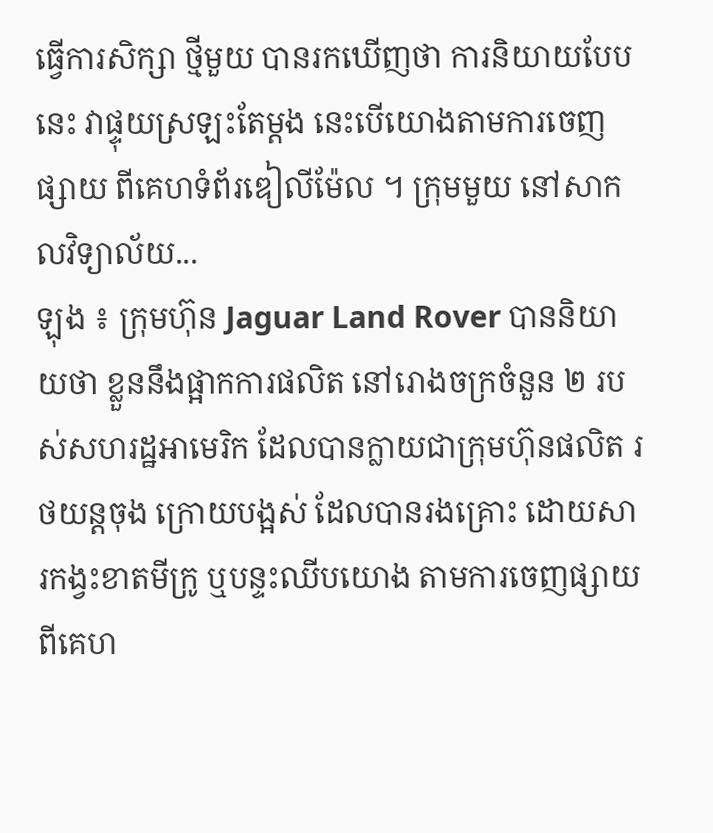ធ្វើការសិក្សា ថ្មីមួយ បានរកឃើញថា ការនិយាយបែបនេះ វាផ្ទុយស្រឡះតែម្តង នេះបើយោងតាមការចេញផ្សាយ ពីគេហទំព័រឌៀលីម៉ែល ។ ក្រុមមួយ នៅសាកលវិទ្យាល័យ...
ឡុង ៖ ក្រុមហ៊ុន Jaguar Land Rover បាននិយាយថា ខ្លួននឹងផ្អាកការផលិត នៅរោងចក្រចំនួន ២ របស់សហរដ្ឋអាមេរិក ដែលបានក្លាយជាក្រុមហ៊ុនផលិត រថយន្តចុង ក្រោយបង្អស់ ដែលបានរងគ្រោះ ដោយសារកង្វះខាតមីក្រូ ឬបន្ទះឈីបយោង តាមការចេញផ្សាយ ពីគេហ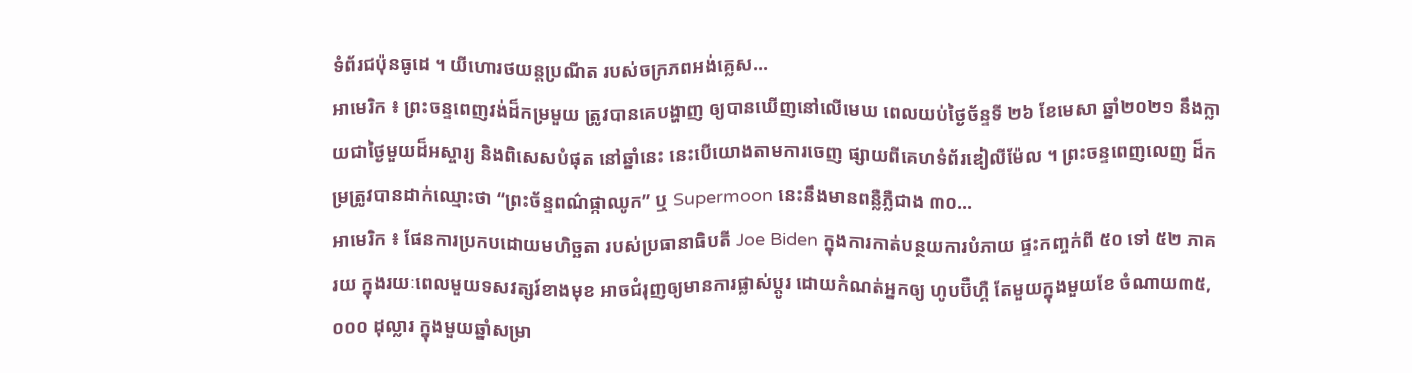ទំព័រជប៉ុនធូដេ ។ យីហោរថយន្តប្រណីត របស់ចក្រភពអង់គ្លេស...
អាមេរិក ៖ ព្រះចន្ទពេញវង់ដ៏កម្រមួយ ត្រូវបានគេបង្ហាញ ឲ្យបានឃើញនៅលើមេឃ ពេលយប់ថ្ងៃច័ន្ទទី ២៦ ខែមេសា ឆ្នាំ២០២១ នឹងក្លាយជាថ្ងៃមួយដ៏អស្ចារ្យ និងពិសេសបំផុត នៅឆ្នាំនេះ នេះបើយោងតាមការចេញ ផ្សាយពីគេហទំព័រឌៀលីម៉ែល ។ ព្រះចន្ទពេញលេញ ដ៏កម្រត្រូវបានដាក់ឈ្មោះថា “ព្រះច័ន្ទពណ៌ផ្កាឈូក” ឬ Supermoon នេះនឹងមានពន្លឺភ្លឺជាង ៣០...
អាមេរិក ៖ ផែនការប្រកបដោយមហិច្ឆតា របស់ប្រធានាធិបតី Joe Biden ក្នុងការកាត់បន្ថយការបំភាយ ផ្ទះកញ្ចក់ពី ៥០ ទៅ ៥២ ភាគរយ ក្នុងរយៈពេលមួយទសវត្សរ៍ខាងមុខ អាចជំរុញឲ្យមានការផ្លាស់ប្តូរ ដោយកំណត់អ្នកឲ្យ ហូបប៊ឺហ្គឺ តែមួយក្នុងមួយខែ ចំណាយ៣៥,០០០ ដុល្លារ ក្នុងមួយឆ្នាំសម្រា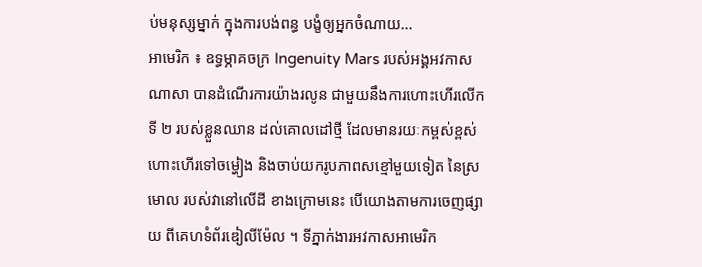ប់មនុស្សម្នាក់ ក្នុងការបង់ពន្ធ បង្ខំឲ្យអ្នកចំណាយ...
អាមេរិក ៖ ឧទ្ធម្ភាគចក្រ Ingenuity Mars របស់អង្គអវកាសណាសា បានដំណើរការយ៉ាងរលូន ជាមួយនឹងការហោះហើរលើកទី ២ របស់ខ្លួនឈាន ដល់គោលដៅថ្មី ដែលមានរយៈកម្ពស់ខ្ពស់ ហោះហើរទៅចម្ហៀង និងចាប់យករូបភាពសខ្មៅមួយទៀត នៃស្រមោល របស់វានៅលើដី ខាងក្រោមនេះ បើយោងតាមការចេញផ្សាយ ពីគេហទំព័រឌៀលីម៉ែល ។ ទីភ្នាក់ងារអវកាសអាមេរិក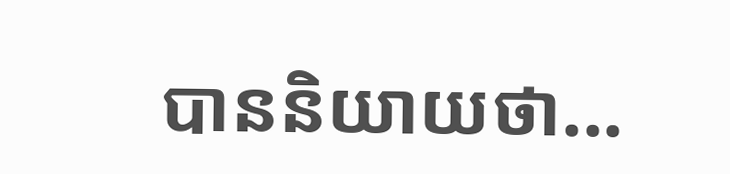បាននិយាយថា...